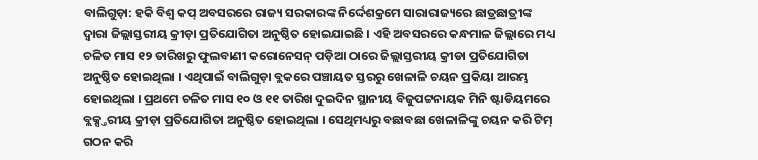ବାଲିଗୁଡ଼ା: ହକି ବିଶ୍ୱ କପ୍ ଅବସରରେ ରାଜ୍ୟ ସରକାରଙ୍କ ନିର୍ଦ୍ଦେଶକ୍ରମେ ସାରାରାଜ୍ୟରେ ଛାତ୍ରଛାତ୍ରୀଙ୍କ ଦ୍ୱାରା ଜିଲ୍ଲାସ୍ତରୀୟ କ୍ରୀଡ଼ା ପ୍ରତିଯୋଗିତା ଅନୁଷ୍ଠିତ ହୋଇଯାଇଛି । ଏହି ଅବସରରେ କନ୍ଧମାଳ ଜିଲ୍ଲାରେ ମଧ୍ୟ ଚଳିତ ମାସ ୧୨ ତାରିଖରୁ ଫୁଲବାଣୀ କରୋନେସନ୍ ପଡ଼ିଆ ଠାରେ ଜିଲ୍ଲାସ୍ତରୀୟ କ୍ରୀଡା ପ୍ରତିଯୋଗିତା ଅନୁଷ୍ଠିତ ହୋଇଥିଲା । ଏଥିପାଇଁ ବାଲିଗୁଡ଼ା ବ୍ଲକରେ ପଞ୍ଚାୟତ ସ୍ତରରୁ ଖେଳାଳି ଚୟନ ପ୍ରକିୟା ଆରମ୍ଭ ହୋଇଥିଲା । ପ୍ରଥମେ ଚଳିତ ମାସ ୧୦ ଓ ୧୧ ତାରିଖ ଦୁଇଦିନ ସ୍ଥାନୀୟ ବିଜୁପଟ୍ଟନାୟକ ମିନି ଷ୍ଟାଡିୟମରେ ବ୍ଲକ୍ସ୍ତରୀୟ କ୍ରୀଡ଼ା ପ୍ରତିଯୋଗିତା ଅନୁଷ୍ଠିତ ହୋଇଥିଲା । ସେଥିମଧ୍ୟରୁ ବଛାବଛା ଖେଳାଳିଙ୍କୁ ଚୟନ କରି ଟିମ୍ ଗଠନ କରି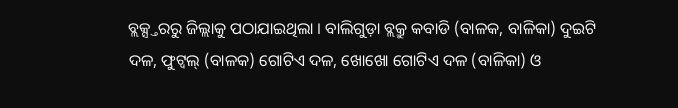ବ୍ଲକ୍ସ୍ତରରୁ ଜିଲ୍ଲାକୁ ପଠାଯାଇଥିଲା । ବାଲିଗୁଡ଼ା ବ୍ଲକ୍ରୁ କବାଡି (ବାଳକ, ବାଳିକା) ଦୁଇଟି ଦଳ, ଫୁଟ୍ବଲ୍ (ବାଳକ) ଗୋଟିଏ ଦଳ, ଖୋଖୋ ଗୋଟିଏ ଦଳ (ବାଳିକା) ଓ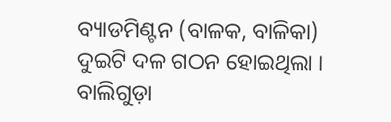ବ୍ୟାଡମିଣ୍ଟନ (ବାଳକ, ବାଳିକା) ଦୁଇଟି ଦଳ ଗଠନ ହୋଇଥିଲା । ବାଲିଗୁଡ଼ା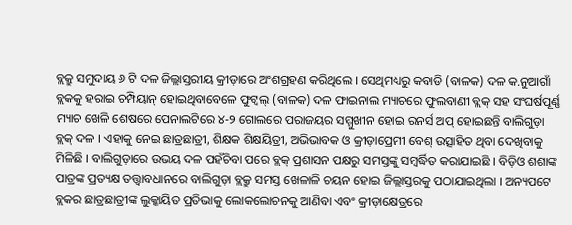ବ୍ଲକ୍ରୁ ସମୁଦାୟ ୬ ଟି ଦଳ ଜିଲ୍ଲାସ୍ତରୀୟ କ୍ରୀଡ଼ାରେ ଅଂଶଗ୍ରହଣ କରିଥିଲେ । ସେଥିମଧ୍ୟରୁ କବାଡି (ବାଳକ) ଦଳ କ.ନୁଆଗାଁ ବ୍ଲକକୁ ହରାଇ ଚମ୍ପିୟାନ୍ ହୋଇଥିବାବେଳେ ଫୁଟ୍ବଲ୍ (ବାଳକ) ଦଳ ଫାଇନାଲ ମ୍ୟାଚରେ ଫୁଲବାଣୀ ବ୍ଲକ୍ ସହ ସଂଘର୍ଷପୂର୍ଣ୍ଣ ମ୍ୟାଚ ଖେଳି ଶେଷରେ ପେନାଲଟିରେ ୪-୨ ଗୋଲରେ ପରାଜୟର ସମ୍ମୁଖୀନ ହୋଇ ରନର୍ସ ଅପ୍ ହୋଇଛନ୍ତି ବାଲିଗୁଡ଼ା ବ୍ଲକ୍ ଦଳ । ଏହାକୁ ନେଇ ଛାତ୍ରଛାତ୍ରୀ, ଶିକ୍ଷକ ଶିକ୍ଷୟିତ୍ରୀ, ଅଭିଭାବକ ଓ କ୍ରୀଡ଼ାପ୍ରେମୀ ବେଶ୍ ଉତ୍ସାହିତ ଥିବା ଦେଖିବାକୁ ମିଳିଛି । ବାଲିଗୁଡ଼ାରେ ଉଭୟ ଦଳ ପହଁଚିବା ପରେ ବ୍ଲକ୍ ପ୍ରଶାସନ ପକ୍ଷରୁ ସମସ୍ତଙ୍କୁ ସମ୍ବର୍ଦ୍ଧିତ କରାଯାଇଛି । ବିଡ଼ିଓ ଶଶାଙ୍କ ପାତ୍ରଙ୍କ ପ୍ରତ୍ୟକ୍ଷ ତତ୍ତ୍ୱାବଧାନରେ ବାଲିଗୁଡ଼ା ବ୍ଲକ୍ରୁ ସମସ୍ତ ଖେଳାଳି ଚୟନ ହୋଇ ଜିଲ୍ଲାସ୍ତରକୁ ପଠାଯାଇଥିଲା । ଅନ୍ୟପଟେ ବ୍ଲକର ଛାତ୍ରଛାତ୍ରୀଙ୍କ ଲୁକ୍କାୟିତ ପ୍ରତିଭାକୁ ଲୋକଲୋଚନକୁ ଆଣିବା ଏବଂ କ୍ରୀଡ଼ାକ୍ଷେତ୍ରରେ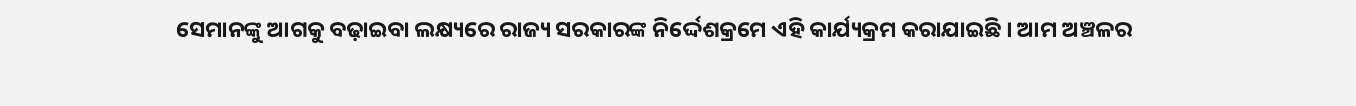ସେମାନଙ୍କୁ ଆଗକୁ ବଢ଼ାଇବା ଲକ୍ଷ୍ୟରେ ରାଜ୍ୟ ସରକାରଙ୍କ ନିର୍ଦ୍ଦେଶକ୍ରମେ ଏହି କାର୍ଯ୍ୟକ୍ରମ କରାଯାଇଛି । ଆମ ଅଞ୍ଚଳର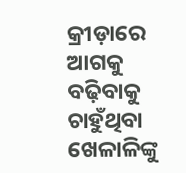କ୍ରୀଡ଼ାରେ ଆଗକୁ ବଢ଼ିବାକୁ ଚାହୁଁଥିବା ଖେଳାଳିଙ୍କୁ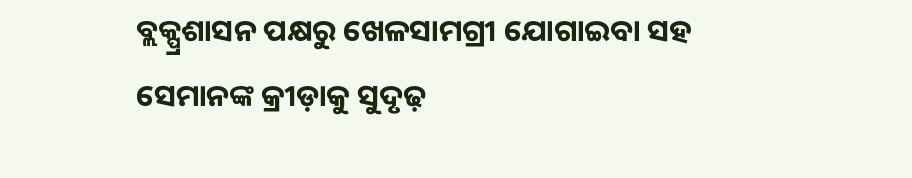ବ୍ଲକ୍ପ୍ରଶାସନ ପକ୍ଷରୁ ଖେଳସାମଗ୍ରୀ ଯୋଗାଇବା ସହ ସେମାନଙ୍କ କ୍ରୀଡ଼ାକୁ ସୁଦୃଢ଼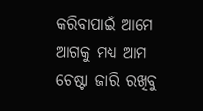କରିବାପାଇଁ ଆମେ ଆଗକୁ ମଧ୍ୟ ଆମ ଚେଷ୍ଟା ଜାରି ରଖିବୁ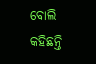ବୋଲି କହିଛନ୍ତି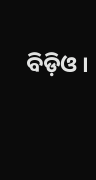ବିଡ଼ିଓ ।